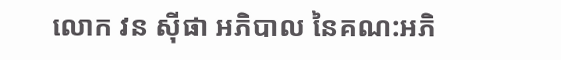លោក វន ស៊ីផា អភិបាល នៃគណ:ឣភិ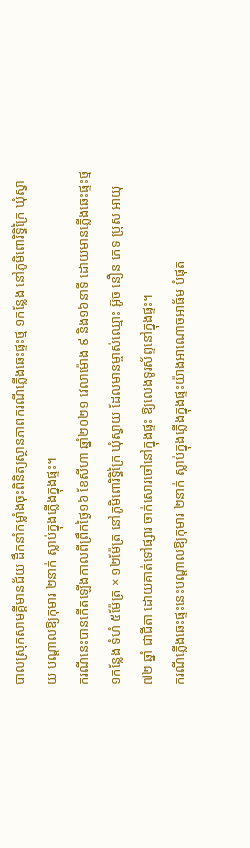បាលស្រុកសាមគ្គីមានជ័យ ដឹកនាំកម្លាំងចុះពិនិត្យស្ថានភាពករណីភ្លើងឆេះផ្ទះថ្ម ១កន្លែង នៅភូមិពោរិទ្ធិក្រៃ ឃុំស្វាយ បណ្ដាលឱ្យកុមារ ២នាក់ ស្លាប់ក្នុងភ្លើងក្នុងផ្ទះ។
ករណីនេះបានកើតឡើងកាលពីព្រឹកថ្ងៃ១៦ ខែសីហា ឆ្នាំ២០២១ វេលាម៉ោង ៩ និង១៦នាទី ដោយមានភ្លើងឆេះផ្ទះថ្ម ១កន្លែង ទំហំ ៥ម៉ែត្រ × ១២ម៉ែត្រ នៅភូមិពោរិទ្ធិក្រៃ ឃុំស្វាយ ដែលមានម្ចាស់ឈ្មោះ អ៊ូច នឿន ភេទ ប្រុស អាយុ ៧២ ឆ្នាំ ជាជីតា ដោយគាត់ទៅផ្សារ ចាក់សោរចៅនៅក្នុងផ្ទះ ឱ្យលេងទូរស័ព្ទនៅក្នុងផ្ទះ។
ករណីភ្លើងឆេះផ្ទះនេះបណ្ដាលឱ្យកុមារ ២នាក់ ស្លាប់ក្នុងភ្លើងក្នុងផ្ទះយ៉ាងអាណោចអាធ័ម បំផុត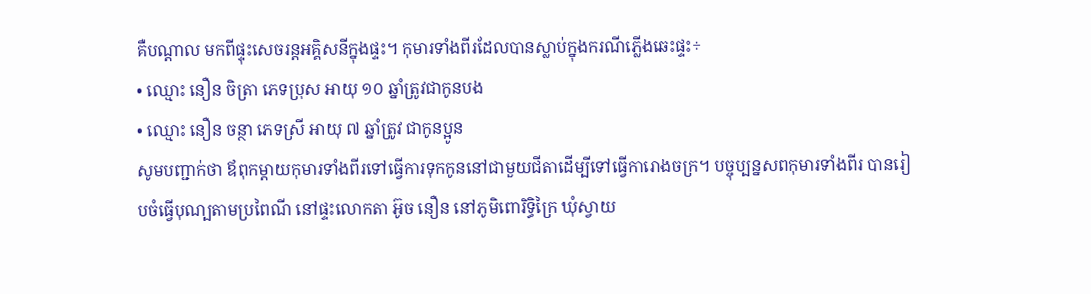គឺបណ្ដាល មកពីផ្ទុះសេចរន្តអគ្គិសនីក្នុងផ្ទះ។ កុមារទាំងពីរដែលបានស្លាប់ក្នុងករណីភ្លើងឆេះផ្ទះ÷
• ឈ្មោះ នឿន ចិត្រា ភេទប្រុស អាយុ ១០ ឆ្នាំត្រូវជាកូនបង
• ឈ្មោះ នឿន ចន្ថា ភេទស្រី អាយុ ៧ ឆ្នាំត្រូវ ជាកូនប្អូន
សូមបញ្ជាក់ថា ឪពុកម្ដាយកុមារទាំងពីរទៅធ្វើការទុកកូននៅជាមួយជីតាដើម្បីទៅធ្វើការោងចក្រ។ បច្ចុប្បន្នសពកុមារទាំងពីរ បានរៀបចំធ្វើបុណ្បតាមប្រពៃណី នៅផ្ទះលោកតា អ៊ូច នឿន នៅភូមិពោរិទ្ធិក្រៃ ឃុំស្វាយ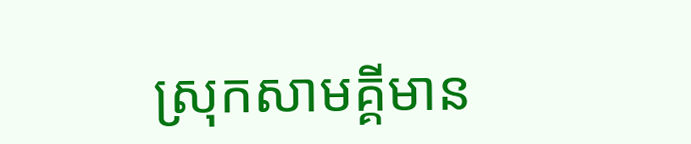ស្រុកសាមគ្គីមាន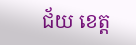ជ័យ ខេត្ត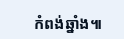កំពង់ឆ្នាំង៕